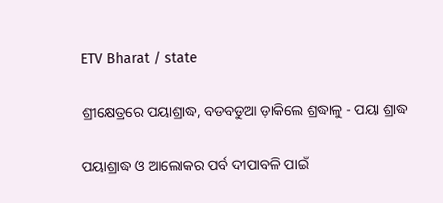ETV Bharat / state

ଶ୍ରୀକ୍ଷେତ୍ରରେ ପୟାଶ୍ରାଦ୍ଧ, ବଡବଡୁଆ ଡ଼ାକିଲେ ଶ୍ରଦ୍ଧାଳୁ - ପୟା ଶ୍ରାଦ୍ଧ

ପୟାଶ୍ରାଦ୍ଧ ଓ ଆଲୋକର ପର୍ବ ଦୀପାବଳି ପାଇଁ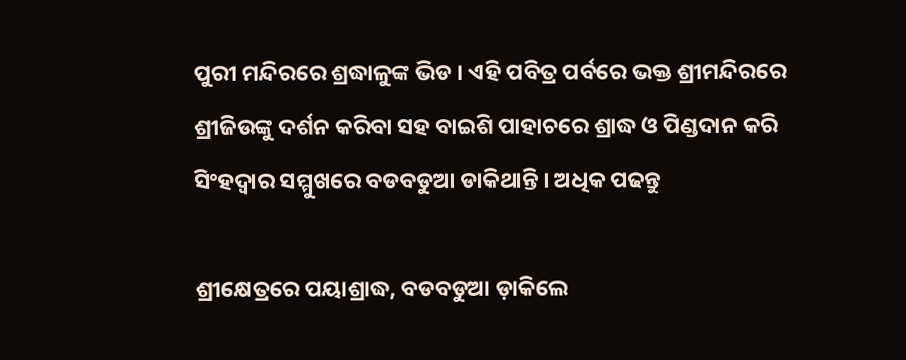ପୁରୀ ମନ୍ଦିରରେ ଶ୍ରଦ୍ଧାଳୁଙ୍କ ଭିଡ । ଏହି ପବିତ୍ର ପର୍ବରେ ଭକ୍ତ ଶ୍ରୀମନ୍ଦିରରେ ଶ୍ରୀଜିଉଙ୍କୁ ଦର୍ଶନ କରିବା ସହ ବାଇଶି ପାହାଚରେ ଶ୍ରାଦ୍ଧ ଓ ପିଣ୍ଡଦାନ କରି ସିଂହଦ୍ବାର ସମ୍ମୁଖରେ ବଡବଡୁଆ ଡାକିଥାନ୍ତି । ଅଧିକ ପଢନ୍ତୁ

ଶ୍ରୀକ୍ଷେତ୍ରରେ ପୟାଶ୍ରାଦ୍ଧ, ବଡବଡୁଆ ଡ଼ାକିଲେ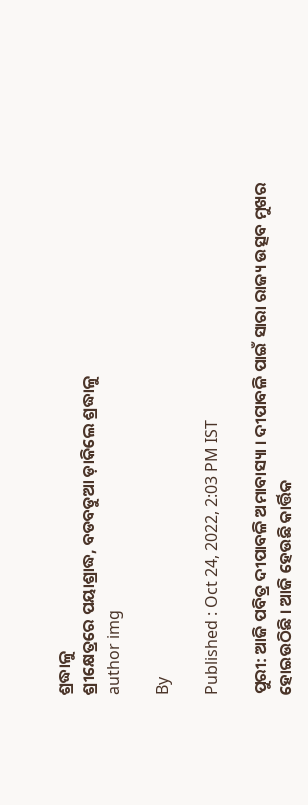ଶ୍ରଦ୍ଧାଳୁ
ଶ୍ରୀକ୍ଷେତ୍ରରେ ପୟାଶ୍ରାଦ୍ଧ, ବଡବଡୁଆ ଡ଼ାକିଲେ ଶ୍ରଦ୍ଧାଳୁ
author img

By

Published : Oct 24, 2022, 2:03 PM IST

ପୁରୀ: ଆଜି ପବିତ୍ର ଦୀପାବଳି ଅମାବାସ୍ୟା । ଦୀପାବଳି ପାଇଁ ସାରା ରାଜ୍ୟ ଉତ୍ସବ ମୁଖର ହୋଇଉଠିଛି । ଆଜି ହେଉଛି କାର୍ତ୍ତିକ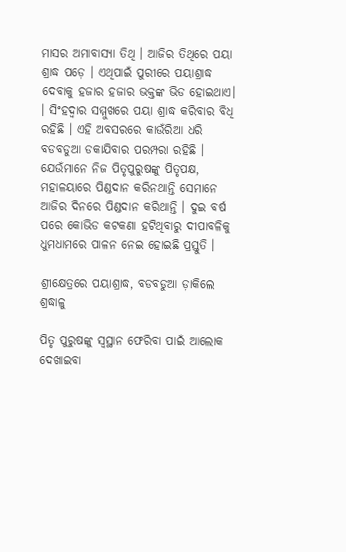ମାସର ଅମାବାସ୍ୟା ତିଥି । ଆଜିର ତିଥିରେ ପୟା ଶ୍ରାଦ୍ଧ ପଡ଼େ । ଏଥିପାଇଁ ପୁରୀରେ ପୟାଶ୍ରାଦ୍ଧ ଦେବାକୁ ହଜାର ହଜାର ଭକ୍ତଙ୍କ ଭିଡ ହୋଇଥାଏ। । ସିଂହଦ୍ବାର ସମ୍ମୁଖରେ ପୟା ଶ୍ରାଦ୍ଧ କରିବାର ବିଧି ରହିଛି । ଏହି ଅବସରରେ କାଉଁରିଆ ଧରି ବଡବଡୁଆ ଡକାଯିବାର ପରମ୍ପରା ରହିଛି । ଯେଉଁମାନେ ନିଜ ପିତୃପୁରୁଷଙ୍କୁ ପିତୃପକ୍ଷ, ମହାଳୟାରେ ପିଣ୍ଡଦାନ କରିନଥାନ୍ତି ସେମାନେ ଆଜିର ଦିନରେ ପିଣ୍ଡଦାନ କରିଥାନ୍ତି । ଦୁଇ ବର୍ଷ ପରେ କୋଭିଡ କଟକଣା ହଟିଥିବାରୁ ଦୀପାବଳିକୁ ଧୁମଧାମରେ ପାଳନ ନେଇ ହୋଇଛି ପ୍ରସ୍ତୁତି ।

ଶ୍ରୀକ୍ଷେତ୍ରରେ ପୟାଶ୍ରାଦ୍ଧ, ବଡବଡୁଆ ଡ଼ାକିଲେ ଶ୍ରଦ୍ଧାଳୁ

ପିତୃ ପୁରୁଷଙ୍କୁ ସ୍ବସ୍ଥାନ ଫେରିବା ପାଇଁ ଆଲୋକ ଦେଖାଇବା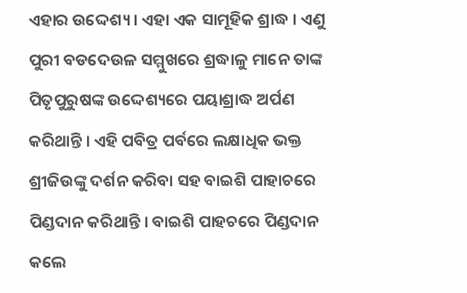ଏହାର ଉଦ୍ଦେଶ୍ୟ । ଏହା ଏକ ସାମୂହିକ ଶ୍ରାଦ୍ଧ । ଏଣୁ ପୁରୀ ବଡଦେଉଳ ସମ୍ମୁଖରେ ଶ୍ରଦ୍ଧାଳୁ ମାନେ ତାଙ୍କ ପିତୃପୁରୁଷଙ୍କ ଉଦ୍ଦେଶ୍ୟରେ ପୟାଶ୍ରାଦ୍ଧ ଅର୍ପଣ କରିଥାନ୍ତି । ଏହି ପବିତ୍ର ପର୍ବରେ ଲକ୍ଷାଧିକ ଭକ୍ତ ଶ୍ରୀଜିଉଙ୍କୁ ଦର୍ଶନ କରିବା ସହ ବାଇଶି ପାହାଚରେ ପିଣ୍ଡଦାନ କରିଥାନ୍ତି । ବାଇଶି ପାହଚରେ ପିଣ୍ଡଦାନ କଲେ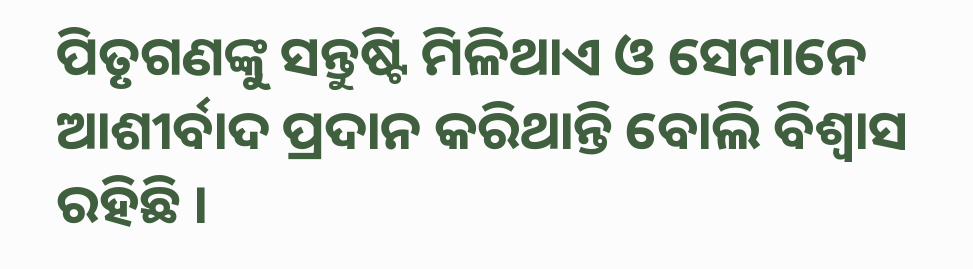ପିତୃଗଣଙ୍କୁ ସନ୍ତୁଷ୍ଟି ମିଳିଥାଏ ଓ ସେମାନେ ଆଶୀର୍ବାଦ ପ୍ରଦାନ କରିଥାନ୍ତି ବୋଲି ବିଶ୍ବାସ ରହିଛି ।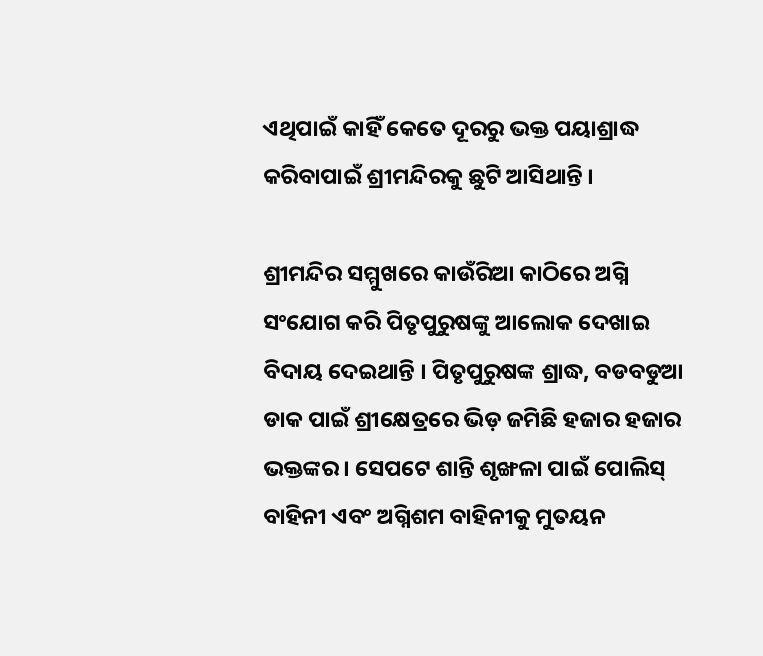ଏଥିପାଇଁ କାହିଁ କେତେ ଦୂରରୁ ଭକ୍ତ ପୟାଶ୍ରାଦ୍ଧ କରିବାପାଇଁ ଶ୍ରୀମନ୍ଦିରକୁ ଛୁଟି ଆସିଥାନ୍ତି ।

ଶ୍ରୀମନ୍ଦିର ସମ୍ମୁଖରେ କାଉଁରିଆ କାଠିରେ ଅଗ୍ନି ସଂଯୋଗ କରି ପିତୃପୁରୁଷଙ୍କୁ ଆଲୋକ ଦେଖାଇ ବିଦାୟ ଦେଇଥାନ୍ତି । ପିତୃପୁରୁଷଙ୍କ ଶ୍ରାଦ୍ଧ, ବଡବଡୁଆ ଡାକ ପାଇଁ ଶ୍ରୀକ୍ଷେତ୍ରରେ ଭିଡ଼ ଜମିଛି ହଜାର ହଜାର ଭକ୍ତଙ୍କର । ସେପଟେ ଶାନ୍ତି ଶୃଙ୍ଖଳା ପାଇଁ ପୋଲିସ୍ ବାହିନୀ ଏବଂ ଅଗ୍ନିଶମ ବାହିନୀକୁ ମୁତୟନ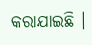କରାଯାଇଛି ।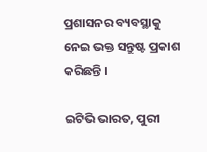ପ୍ରଶାସନର ବ୍ୟବସ୍ଥାକୁ ନେଇ ଭକ୍ତ ସନ୍ତୁଷ୍ଟ ପ୍ରକାଶ କରିଛନ୍ତି ।

ଇଟିଭି ଭାରତ, ପୁରୀ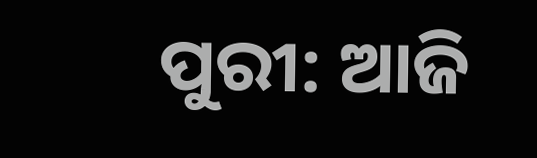ପୁରୀ: ଆଜି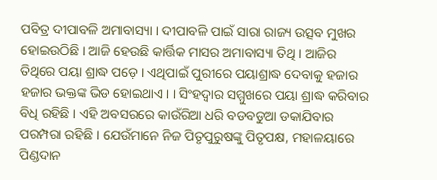ପବିତ୍ର ଦୀପାବଳି ଅମାବାସ୍ୟା । ଦୀପାବଳି ପାଇଁ ସାରା ରାଜ୍ୟ ଉତ୍ସବ ମୁଖର ହୋଇଉଠିଛି । ଆଜି ହେଉଛି କାର୍ତ୍ତିକ ମାସର ଅମାବାସ୍ୟା ତିଥି । ଆଜିର ତିଥିରେ ପୟା ଶ୍ରାଦ୍ଧ ପଡ଼େ । ଏଥିପାଇଁ ପୁରୀରେ ପୟାଶ୍ରାଦ୍ଧ ଦେବାକୁ ହଜାର ହଜାର ଭକ୍ତଙ୍କ ଭିଡ ହୋଇଥାଏ। । ସିଂହଦ୍ବାର ସମ୍ମୁଖରେ ପୟା ଶ୍ରାଦ୍ଧ କରିବାର ବିଧି ରହିଛି । ଏହି ଅବସରରେ କାଉଁରିଆ ଧରି ବଡବଡୁଆ ଡକାଯିବାର ପରମ୍ପରା ରହିଛି । ଯେଉଁମାନେ ନିଜ ପିତୃପୁରୁଷଙ୍କୁ ପିତୃପକ୍ଷ, ମହାଳୟାରେ ପିଣ୍ଡଦାନ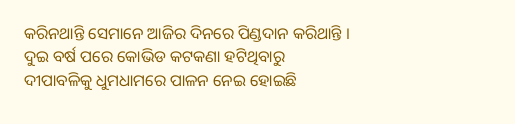କରିନଥାନ୍ତି ସେମାନେ ଆଜିର ଦିନରେ ପିଣ୍ଡଦାନ କରିଥାନ୍ତି । ଦୁଇ ବର୍ଷ ପରେ କୋଭିଡ କଟକଣା ହଟିଥିବାରୁ ଦୀପାବଳିକୁ ଧୁମଧାମରେ ପାଳନ ନେଇ ହୋଇଛି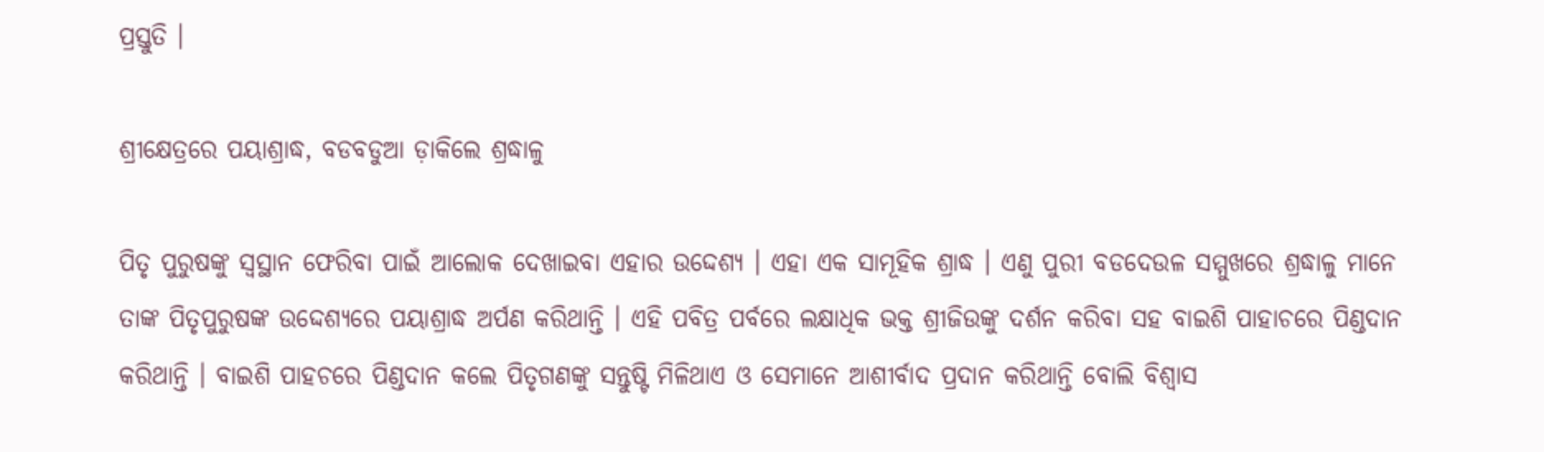ପ୍ରସ୍ତୁତି ।

ଶ୍ରୀକ୍ଷେତ୍ରରେ ପୟାଶ୍ରାଦ୍ଧ, ବଡବଡୁଆ ଡ଼ାକିଲେ ଶ୍ରଦ୍ଧାଳୁ

ପିତୃ ପୁରୁଷଙ୍କୁ ସ୍ବସ୍ଥାନ ଫେରିବା ପାଇଁ ଆଲୋକ ଦେଖାଇବା ଏହାର ଉଦ୍ଦେଶ୍ୟ । ଏହା ଏକ ସାମୂହିକ ଶ୍ରାଦ୍ଧ । ଏଣୁ ପୁରୀ ବଡଦେଉଳ ସମ୍ମୁଖରେ ଶ୍ରଦ୍ଧାଳୁ ମାନେ ତାଙ୍କ ପିତୃପୁରୁଷଙ୍କ ଉଦ୍ଦେଶ୍ୟରେ ପୟାଶ୍ରାଦ୍ଧ ଅର୍ପଣ କରିଥାନ୍ତି । ଏହି ପବିତ୍ର ପର୍ବରେ ଲକ୍ଷାଧିକ ଭକ୍ତ ଶ୍ରୀଜିଉଙ୍କୁ ଦର୍ଶନ କରିବା ସହ ବାଇଶି ପାହାଚରେ ପିଣ୍ଡଦାନ କରିଥାନ୍ତି । ବାଇଶି ପାହଚରେ ପିଣ୍ଡଦାନ କଲେ ପିତୃଗଣଙ୍କୁ ସନ୍ତୁଷ୍ଟି ମିଳିଥାଏ ଓ ସେମାନେ ଆଶୀର୍ବାଦ ପ୍ରଦାନ କରିଥାନ୍ତି ବୋଲି ବିଶ୍ବାସ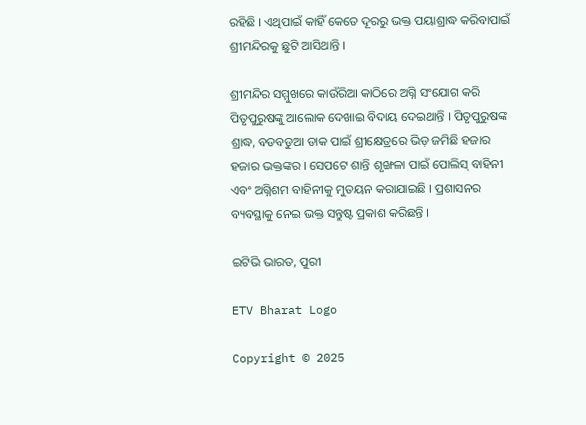ରହିଛି । ଏଥିପାଇଁ କାହିଁ କେତେ ଦୂରରୁ ଭକ୍ତ ପୟାଶ୍ରାଦ୍ଧ କରିବାପାଇଁ ଶ୍ରୀମନ୍ଦିରକୁ ଛୁଟି ଆସିଥାନ୍ତି ।

ଶ୍ରୀମନ୍ଦିର ସମ୍ମୁଖରେ କାଉଁରିଆ କାଠିରେ ଅଗ୍ନି ସଂଯୋଗ କରି ପିତୃପୁରୁଷଙ୍କୁ ଆଲୋକ ଦେଖାଇ ବିଦାୟ ଦେଇଥାନ୍ତି । ପିତୃପୁରୁଷଙ୍କ ଶ୍ରାଦ୍ଧ, ବଡବଡୁଆ ଡାକ ପାଇଁ ଶ୍ରୀକ୍ଷେତ୍ରରେ ଭିଡ଼ ଜମିଛି ହଜାର ହଜାର ଭକ୍ତଙ୍କର । ସେପଟେ ଶାନ୍ତି ଶୃଙ୍ଖଳା ପାଇଁ ପୋଲିସ୍ ବାହିନୀ ଏବଂ ଅଗ୍ନିଶମ ବାହିନୀକୁ ମୁତୟନ କରାଯାଇଛି । ପ୍ରଶାସନର ବ୍ୟବସ୍ଥାକୁ ନେଇ ଭକ୍ତ ସନ୍ତୁଷ୍ଟ ପ୍ରକାଶ କରିଛନ୍ତି ।

ଇଟିଭି ଭାରତ, ପୁରୀ

ETV Bharat Logo

Copyright © 2025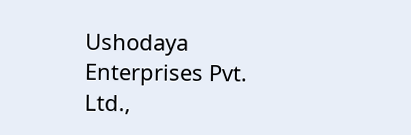Ushodaya Enterprises Pvt. Ltd.,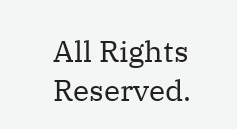All Rights Reserved.